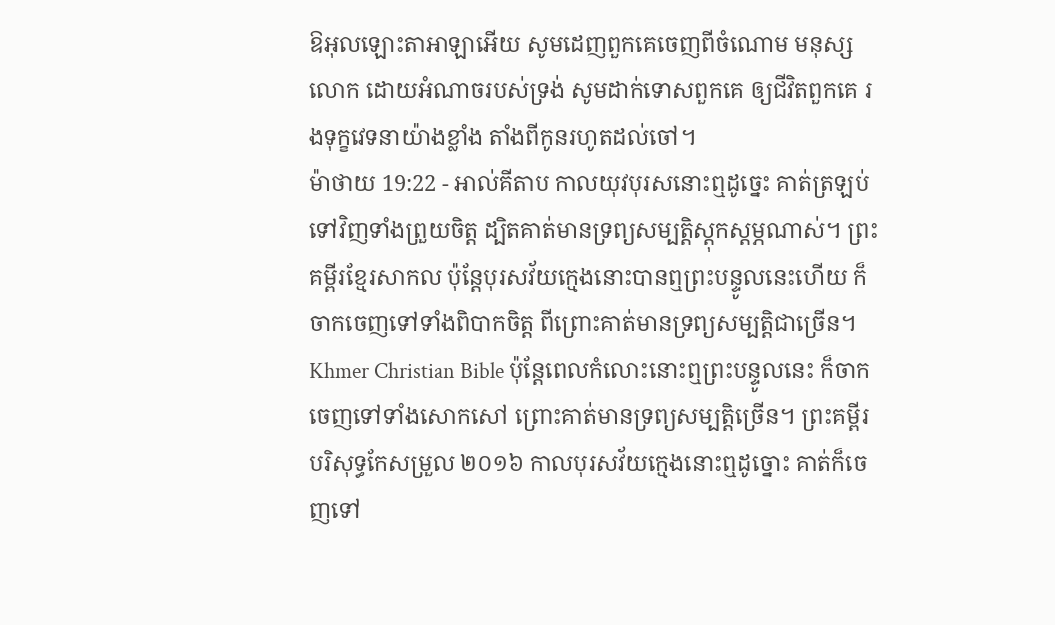ឱអុលឡោះតាអាឡាអើយ សូមដេញពួកគេចេញពីចំណោម មនុស្សលោក ដោយអំណាចរបស់ទ្រង់ សូមដាក់ទោសពួកគេ ឲ្យជីវិតពួកគេ រងទុក្ខវេទនាយ៉ាងខ្លាំង តាំងពីកូនរហូតដល់ចៅ។
ម៉ាថាយ 19:22 - អាល់គីតាប កាលយុវបុរសនោះឮដូច្នេះ គាត់ត្រឡប់ទៅវិញទាំងព្រួយចិត្ដ ដ្បិតគាត់មានទ្រព្យសម្បត្តិស្ដុកស្ដម្ភណាស់។ ព្រះគម្ពីរខ្មែរសាកល ប៉ុន្តែបុរសវ័យក្មេងនោះបានឮព្រះបន្ទូលនេះហើយ ក៏ចាកចេញទៅទាំងពិបាកចិត្ត ពីព្រោះគាត់មានទ្រព្យសម្បត្តិជាច្រើន។ Khmer Christian Bible ប៉ុន្ដែពេលកំលោះនោះឮព្រះបន្ទូលនេះ ក៏ចាកចេញទៅទាំងសោកសៅ ព្រោះគាត់មានទ្រព្យសម្បត្ដិច្រើន។ ព្រះគម្ពីរបរិសុទ្ធកែសម្រួល ២០១៦ កាលបុរសវ័យក្មេងនោះឮដូច្នោះ គាត់ក៏ចេញទៅ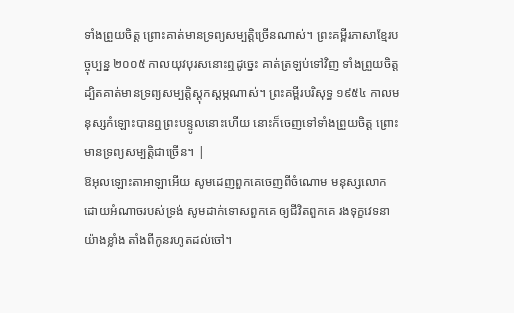ទាំងព្រួយចិត្ត ព្រោះគាត់មានទ្រព្យសម្បត្តិច្រើនណាស់។ ព្រះគម្ពីរភាសាខ្មែរបច្ចុប្បន្ន ២០០៥ កាលយុវបុរសនោះឮដូច្នេះ គាត់ត្រឡប់ទៅវិញ ទាំងព្រួយចិត្ត ដ្បិតគាត់មានទ្រព្យសម្បត្តិស្ដុកស្ដម្ភណាស់។ ព្រះគម្ពីរបរិសុទ្ធ ១៩៥៤ កាលមនុស្សកំឡោះបានឮព្រះបន្ទូលនោះហើយ នោះក៏ចេញទៅទាំងព្រួយចិត្ត ព្រោះមានទ្រព្យសម្បត្តិជាច្រើន។ |
ឱអុលឡោះតាអាឡាអើយ សូមដេញពួកគេចេញពីចំណោម មនុស្សលោក ដោយអំណាចរបស់ទ្រង់ សូមដាក់ទោសពួកគេ ឲ្យជីវិតពួកគេ រងទុក្ខវេទនាយ៉ាងខ្លាំង តាំងពីកូនរហូតដល់ចៅ។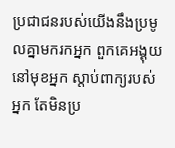ប្រជាជនរបស់យើងនឹងប្រមូលគ្នាមករកអ្នក ពួកគេអង្គុយនៅមុខអ្នក ស្ដាប់ពាក្យរបស់អ្នក តែមិនប្រ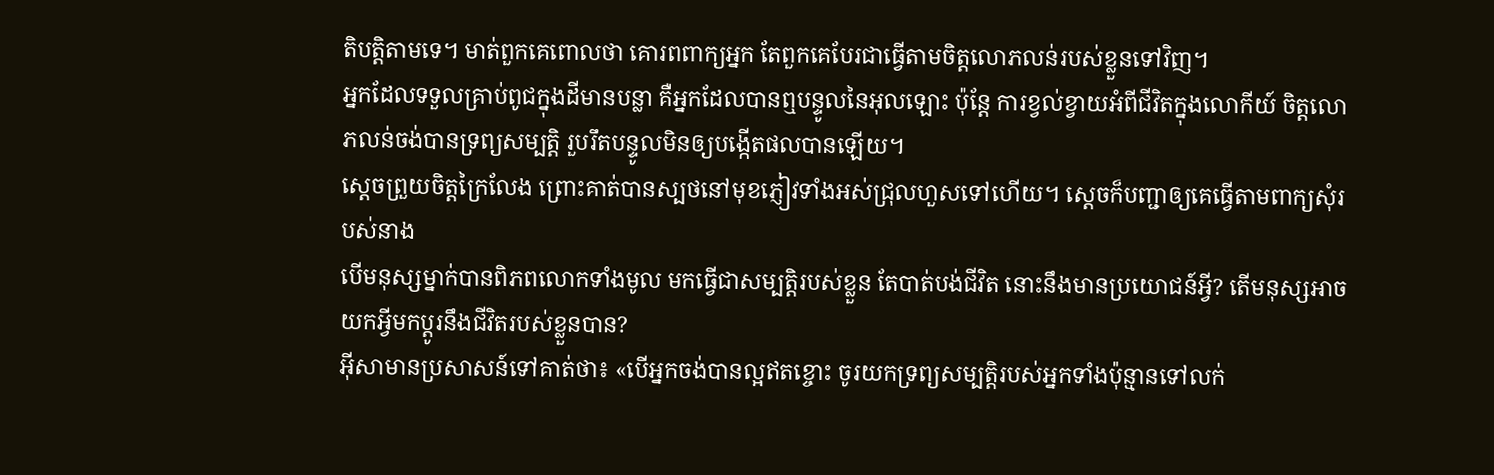តិបត្តិតាមទេ។ មាត់ពួកគេពោលថា គោរពពាក្យអ្នក តែពួកគេបែរជាធ្វើតាមចិត្តលោភលន់របស់ខ្លួនទៅវិញ។
អ្នកដែលទទួលគ្រាប់ពូជក្នុងដីមានបន្លា គឺអ្នកដែលបានឮបន្ទូលនៃអុលឡោះ ប៉ុន្ដែ ការខ្វល់ខ្វាយអំពីជីវិតក្នុងលោកីយ៍ ចិត្ដលោភលន់ចង់បានទ្រព្យសម្បត្តិ រួបរឹតបន្ទូលមិនឲ្យបង្កើតផលបានឡើយ។
ស្តេចព្រួយចិត្តក្រៃលែង ព្រោះគាត់បានស្បថនៅមុខភ្ញៀវទាំងអស់ជ្រុលហួសទៅហើយ។ ស្តេចក៏បញ្ជាឲ្យគេធ្វើតាមពាក្យសុំរបស់នាង
បើមនុស្សម្នាក់បានពិភពលោកទាំងមូល មកធ្វើជាសម្បត្តិរបស់ខ្លួន តែបាត់បង់ជីវិត នោះនឹងមានប្រយោជន៍អ្វី? តើមនុស្សអាចយកអ្វីមកប្ដូរនឹងជីវិតរបស់ខ្លួនបាន?
អ៊ីសាមានប្រសាសន៍ទៅគាត់ថា៖ «បើអ្នកចង់បានល្អឥតខ្ចោះ ចូរយកទ្រព្យសម្បត្តិរបស់អ្នកទាំងប៉ុន្មានទៅលក់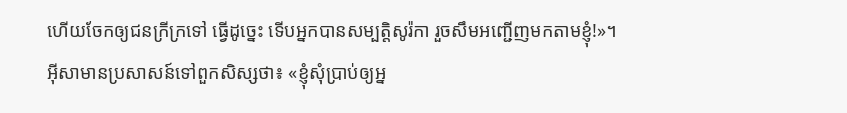ហើយចែកឲ្យជនក្រីក្រទៅ ធ្វើដូច្នេះ ទើបអ្នកបានសម្បត្តិសូរ៉កា រួចសឹមអញ្ជើញមកតាមខ្ញុំ!»។
អ៊ីសាមានប្រសាសន៍ទៅពួកសិស្សថា៖ «ខ្ញុំសុំប្រាប់ឲ្យអ្ន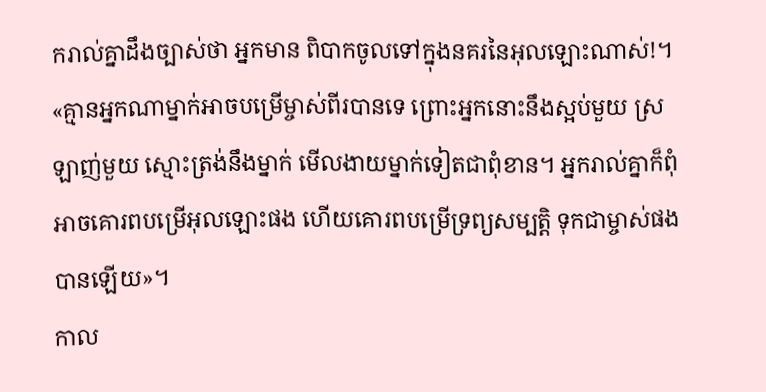ករាល់គ្នាដឹងច្បាស់ថា អ្នកមាន ពិបាកចូលទៅក្នុងនគរនៃអុលឡោះណាស់!។
«គ្មានអ្នកណាម្នាក់អាចបម្រើម្ចាស់ពីរបានទេ ព្រោះអ្នកនោះនឹងស្អប់មួយ ស្រឡាញ់មួយ ស្មោះត្រង់នឹងម្នាក់ មើលងាយម្នាក់ទៀតជាពុំខាន។ អ្នករាល់គ្នាក៏ពុំអាចគោរពបម្រើអុលឡោះផង ហើយគោរពបម្រើទ្រព្យសម្បត្តិ ទុកជាម្ចាស់ផងបានឡើយ»។
កាល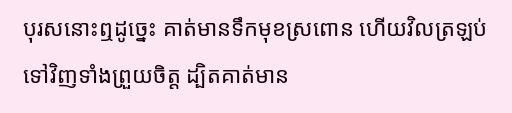បុរសនោះឮដូច្នេះ គាត់មានទឹកមុខស្រពោន ហើយវិលត្រឡប់ទៅវិញទាំងព្រួយចិត្ដ ដ្បិតគាត់មាន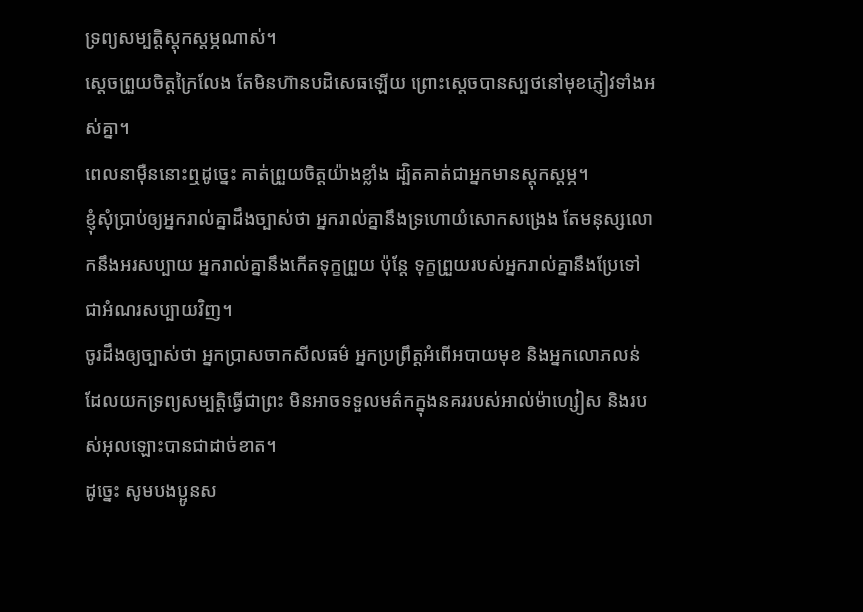ទ្រព្យសម្បត្តិស្ដុកស្ដម្ភណាស់។
ស្ដេចព្រួយចិត្តក្រៃលែង តែមិនហ៊ានបដិសេធឡើយ ព្រោះស្តេចបានស្បថនៅមុខភ្ញៀវទាំងអស់គ្នា។
ពេលនាម៉ឺននោះឮដូច្នេះ គាត់ព្រួយចិត្ដយ៉ាងខ្លាំង ដ្បិតគាត់ជាអ្នកមានស្ដុកស្ដម្ភ។
ខ្ញុំសុំប្រាប់ឲ្យអ្នករាល់គ្នាដឹងច្បាស់ថា អ្នករាល់គ្នានឹងទ្រហោយំសោកសង្រេង តែមនុស្សលោកនឹងអរសប្បាយ អ្នករាល់គ្នានឹងកើតទុក្ខព្រួយ ប៉ុន្ដែ ទុក្ខព្រួយរបស់អ្នករាល់គ្នានឹងប្រែទៅជាអំណរសប្បាយវិញ។
ចូរដឹងឲ្យច្បាស់ថា អ្នកប្រាសចាកសីលធម៌ អ្នកប្រព្រឹត្ដអំពើអបាយមុខ និងអ្នកលោភលន់ដែលយកទ្រព្យសម្បត្តិធ្វើជាព្រះ មិនអាចទទួលមត៌កក្នុងនគររបស់អាល់ម៉ាហ្សៀស និងរបស់អុលឡោះបានជាដាច់ខាត។
ដូច្នេះ សូមបងប្អូនស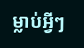ម្លាប់អ្វីៗ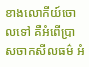ខាងលោកីយ៍ចោលទៅ គឺអំពើប្រាសចាកសីលធម៌ អំ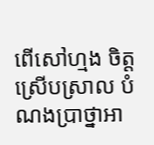ពើសៅហ្មង ចិត្ដស្រើបស្រាល បំណងប្រាថ្នាអា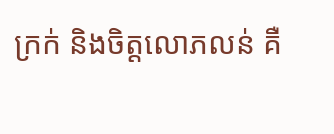ក្រក់ និងចិត្ដលោភលន់ គឺ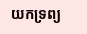យកទ្រព្យ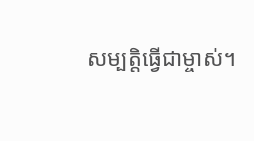សម្បត្តិធ្វើជាម្ចាស់។